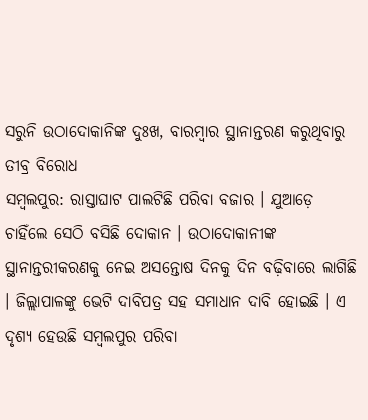ସରୁନି ଉଠାଦୋକାନିଙ୍କ ଦୁଃଖ, ବାରମ୍ବାର ସ୍ଥାନାନ୍ତରଣ କରୁଥିବାରୁ ତୀବ୍ର ବିରୋଧ
ସମ୍ବଲପୁର: ରାସ୍ତାଘାଟ ପାଲଟିଛି ପରିବା ବଜାର । ଯୁଆଡ଼େ ଚାହିଁଲେ ସେଠି ବସିଛି ଦୋକାନ । ଉଠାଦୋକାନୀଙ୍କ ସ୍ଥାନାନ୍ତରୀକରଣକୁ ନେଇ ଅସନ୍ତୋଷ ଦିନକୁ ଦିନ ବଢ଼ିବାରେ ଲାଗିଛି । ଜିଲ୍ଲାପାଳଙ୍କୁ ଭେଟି ଦାବିପତ୍ର ସହ ସମାଧାନ ଦାବି ହୋଇଛି । ଏ ଦୃଶ୍ୟ ହେଉଛି ସମ୍ବଲପୁର ପରିବା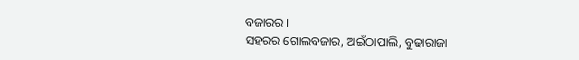ବଜାରର ।
ସହରର ଗୋଲବଜାର, ଅଇଁଠାପାଲି, ବୁଢାରାଜା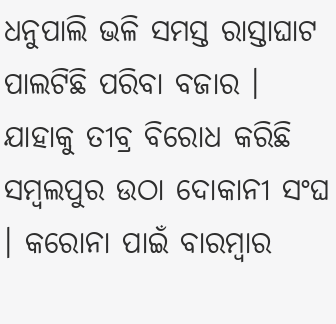ଧନୁପାଲି ଭଳି ସମସ୍ତ ରାସ୍ତାଘାଟ ପାଲଟିଛି ପରିବା ବଜାର । ଯାହାକୁ ତୀବ୍ର ବିରୋଧ କରିଛି ସମ୍ବଲପୁର ଉଠା ଦୋକାନୀ ସଂଘ । କରୋନା ପାଇଁ ବାରମ୍ବାର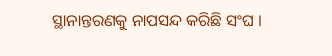ସ୍ଥାନାନ୍ତରଣକୁ ନାପସନ୍ଦ କରିଛି ସଂଘ ।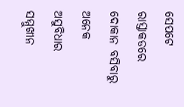ସେପଟେ ରାସ୍ତାକଡରେ ଦୋକାନ ବସିବାରୁ ଅନେକ ଅସୁବିଧାର ସମ୍ମୁଖୀନ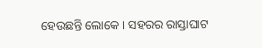ହେଉଛନ୍ତି ଲୋକେ । ସହରର ରାସ୍ତାଘାଟ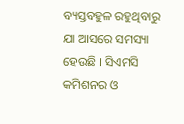ବ୍ୟସ୍ତବହୁଳ ରହୁଥିବାରୁ ଯା ଆସରେ ସମସ୍ୟା ହେଉଛି । ସିଏମସି କମିଶନର ଓ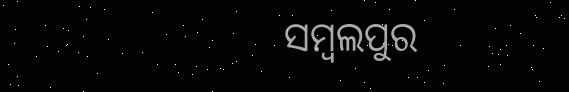ସମ୍ବଲପୁର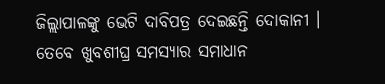ଜିଲ୍ଲାପାଳଙ୍କୁ ଭେଟି ଦାବିପତ୍ର ଦେଇଛନ୍ତି ଦୋକାନୀ । ତେବେ ଖୁବଶୀଘ୍ର ସମସ୍ୟାର ସମାଧାନ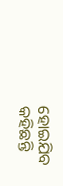ହୋଇଯିବ କହିଛନ୍ତି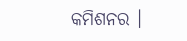କମିଶନର ।